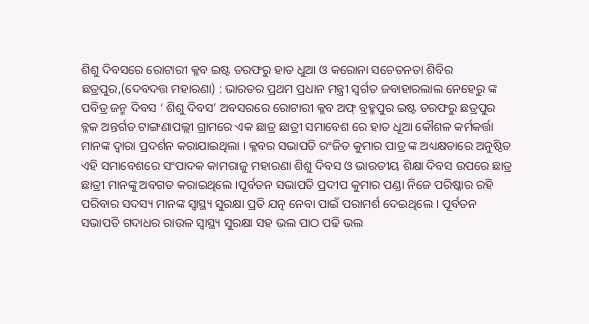ଶିଶୁ ଦିବସରେ ରୋଟାରୀ କ୍ଳବ ଇଷ୍ଟ ତରଫରୁ ହାତ ଧୁଆ ଓ କରୋନା ସଚେତନତା ଶିବିର
ଛତ୍ରପୁର,(ଦେବଦତ୍ତ ମହାରଣା) : ଭାରତର ପ୍ରଥମ ପ୍ରଧାନ ମନ୍ତ୍ରୀ ସ୍ବର୍ଗତ ଜବାହାରଲାଲ ନେହେରୁ ଙ୍କ ପବିତ୍ର ଜନ୍ମ ଦିବସ ‘ ଶିଶୁ ଦିବସ’ ଅବସରରେ ରୋଟାରୀ କ୍ଳବ ଅଫ୍ ବ୍ରହ୍ମପୁର ଇଷ୍ଟ ତରଫରୁ ଛତ୍ରପୁର ବ୍ଳକ ଅନ୍ତର୍ଗତ ଟାଙ୍ଗଣାପଲ୍ଲୀ ଗ୍ରାମରେ ଏକ ଛାତ୍ର ଛାତ୍ରୀ ସମାବେଶ ରେ ହାତ ଧୂଆ କୌଶଳ କର୍ମକର୍ତ୍ତା ମାନଙ୍କ ଦ୍ବାରା ପ୍ରଦର୍ଶନ କରାଯାଇଥିଲା । କ୍ଳବର ସଭାପତି ରଂଜିତ କୁମାର ପାତ୍ର ଙ୍କ ଅଧ୍ୟକ୍ଷତାରେ ଅନୁଷ୍ଠିତ ଏହି ସମାବେଶରେ ସଂପାଦକ କାମରାଜୁ ମହାରଣା ଶିଶୁ ଦିବସ ଓ ଭାରତୀୟ ଶିକ୍ଷା ଦିବସ ଉପରେ ଛାତ୍ର ଛାତ୍ରୀ ମାନଙ୍କୁ ଅବଗତ କରାଇଥିଲେ ।ପୂର୍ବତନ ସଭାପତି ପ୍ରଦୀପ କୁମାର ପଣ୍ଡା ନିଜେ ପରିଷ୍କାର ରହି ପରିବାର ସଦସ୍ୟ ମାନଙ୍କ ସ୍ବାସ୍ଥ୍ୟ ସୁରକ୍ଷା ପ୍ରତି ଯତ୍ନ ନେବା ପାଇଁ ପରାମର୍ଶ ଦେଇଥିଲେ । ପୂର୍ବତନ ସଭାପତି ଗଦାଧର ରାଉଳ ସ୍ବାସ୍ଥ୍ୟ ସୁରକ୍ଷା ସହ ଭଲ ପାଠ ପଢି ଭଲ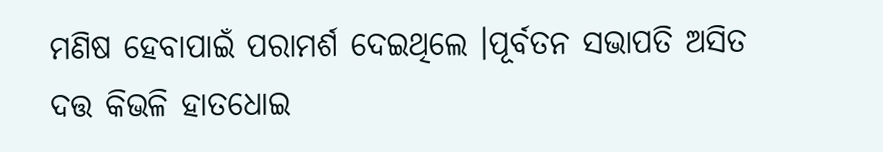ମଣିଷ ହେବାପାଇଁ ପରାମର୍ଶ ଦେଇଥିଲେ ।ପୂର୍ବତନ ସଭାପତି ଅସିତ ଦତ୍ତ କିଭଳି ହାତଧୋଇ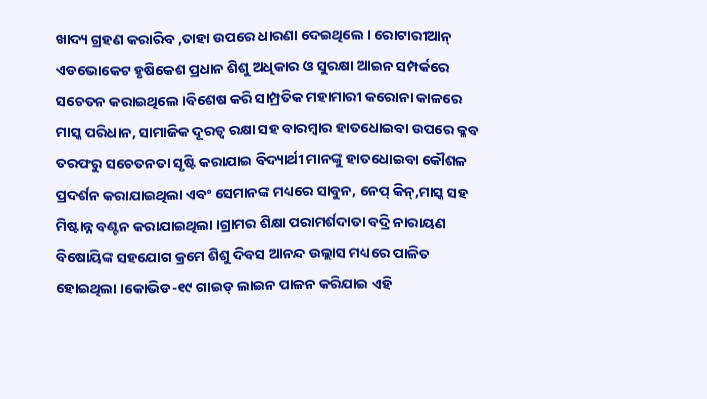ଖାଦ୍ୟ ଗ୍ରହଣ କରାରିବ ,ତାହା ଉପରେ ଧାରଣା ଦେଇଥିଲେ । ରୋଟାରୀଆନ୍ ଏଡଭୋକେଟ ହୃଷିକେଶ ପ୍ରଧାନ ଶିଶୁ ଅଧିକାର ଓ ସୁରକ୍ଷା ଆଇନ ସମ୍ପର୍କରେ ସଚେତନ କରାଇଥିଲେ ।ବିଶେଷ କରି ସାମ୍ପ୍ରତିକ ମହାମାରୀ କରୋନା କାଳରେ ମାସ୍କ ପରିଧାନ, ସାମାଜିକ ଦୂରତ୍ବ ରକ୍ଷା ସହ ବାରମ୍ବାର ହାତଧୋଇବା ଉପରେ କ୍ଳବ ତରଫରୁ ସଚେତନତା ସୃଷ୍ଟି କରାଯାଇ ବିଦ୍ୟାର୍ଥୀ ମାନଙ୍କୁ ହାତଧୋଇବା କୌଶଳ ପ୍ରଦର୍ଶନ କରାଯାଇଥିଲା ଏବଂ ସେମାନଙ୍କ ମଧ୍ୟରେ ସାବୁନ, ନେପ୍ କିନ୍,ମାସ୍କ ସହ ମିଷ୍ଟାନ୍ନ ବଣ୍ଟନ କରାଯାଇଥିଲା ।ଗ୍ରାମର ଶିକ୍ଷା ପରାମର୍ଶଦାତା ବଦ୍ରି ନାରାୟଣ ବିଷୋୟିଙ୍କ ସହଯୋଗ କ୍ରମେ ଶିଶୁ ଦିବସ ଆନନ୍ଦ ଉଲ୍ଲାସ ମଧ୍ୟରେ ପାଳିତ ହୋଇଥିଲା ।କୋଭିଡ-୧୯ ଗାଇଡ୍ ଲାଇନ ପାଳନ କରିଯାଇ ଏହି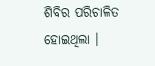ଶିବିର ପରିଚାଳିତ ହୋଇଥିଲା ।